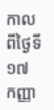កាលពីថ្ងៃទី ១៧ កញ្ញា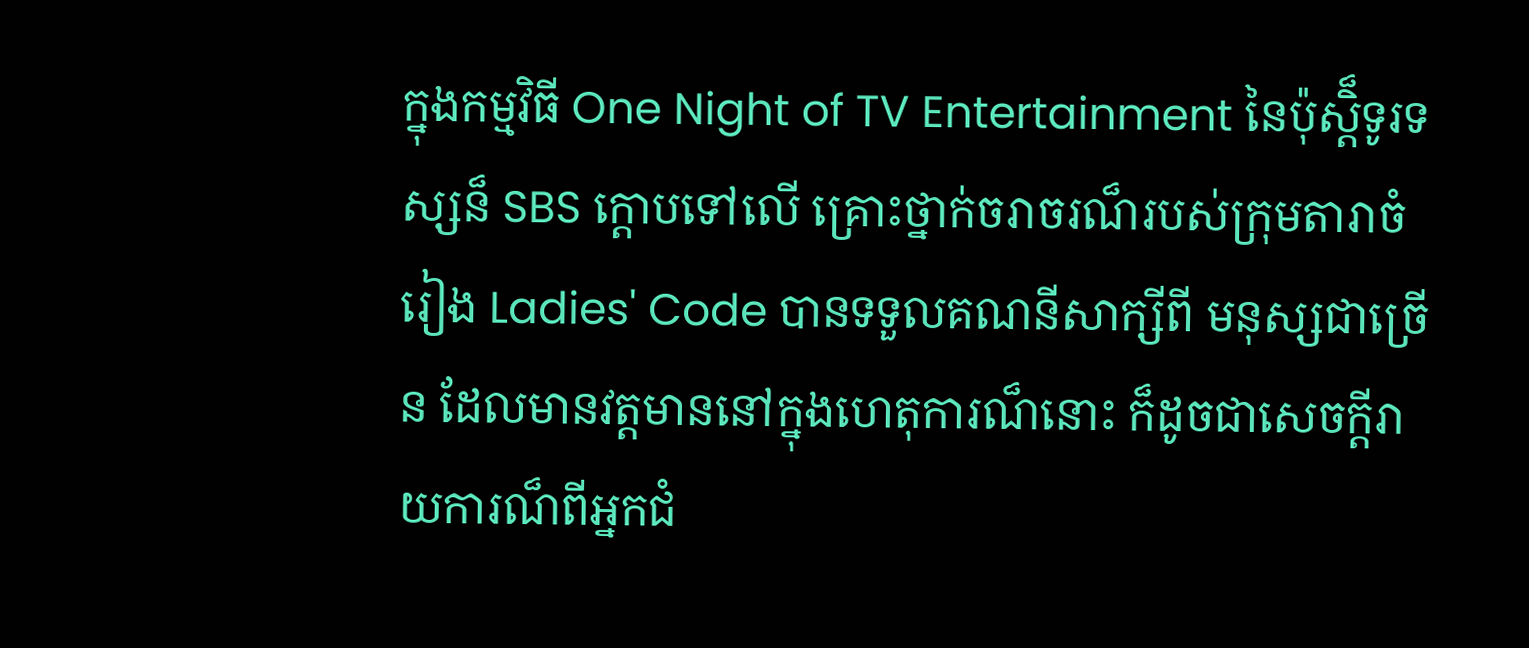ក្នុងកម្មវិធី One Night of TV Entertainment នៃប៉ុស្តិ៏ទូរទស្សន៏ SBS ក្តោបទៅលើ គ្រោះថ្នាក់ចរាចរណ៏របស់ក្រុមតារាចំរៀង Ladies' Code បានទទួលគណនីសាក្សីពី មនុស្សជាច្រើន ដែលមានវត្តមាននៅក្នុងហេតុការណ៏នោះ ក៏ដូចជាសេចក្តីរាយការណ៏ពីអ្នកជំ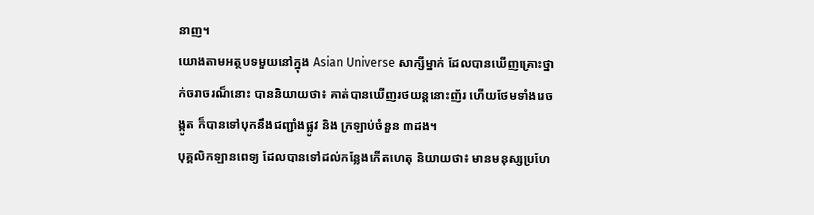នាញ។
យោងតាមអត្ថបទមួយនៅក្នុង Asian Universe សាក្សីម្នាក់ ដែលបានឃើញគ្រោះថ្នាក់ចរាចរណ៏នោះ បាននិយាយថា៖ គាត់បានឃើញរថយន្តនោះញ័រ ហើយថែមទាំងរេចង្កូត ក៏បានទៅបុកនឹងជញ្ជាំងផ្លូវ និង ក្រឡាប់ចំនួន ៣ដង។
បុគ្គលិកឡានពេទ្យ ដែលបានទៅដល់កន្លែងកើតហេតុ និយាយថា៖ មានមនុស្សប្រហែ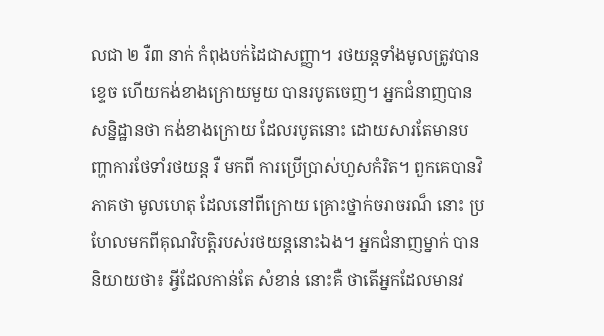លជា ២ រឺ៣ នាក់ កំពុងបក់ដៃជាសញ្ញា។ រថយន្តទាំងមូលត្រូវបានខ្ទេច ហើយកង់ខាងក្រោយមួយ បានរបូតចេញ។ អ្នកជំនាញបានសន្និដ្ឋានថា កង់ខាងក្រោយ ដែលរបូតនោះ ដោយសារតែមានបញ្ហាការថែទាំរថយន្ត រឺ មកពី ការប្រើប្រាស់ហួសកំរិត។ ពួកគេបានវិភាគថា មូលហេតុ ដែលនៅពីក្រោយ គ្រោះថ្នាក់ចរាចរណ៏ នោះ ប្រហែលមកពីគុណវិបត្តិរបស់រថយន្តនោះឯង។ អ្នកជំនាញម្នាក់ បាននិយាយថា៖ អ្វីដែលកាន់តែ សំខាន់ នោះគឺ ថាតើអ្នកដែលមានវ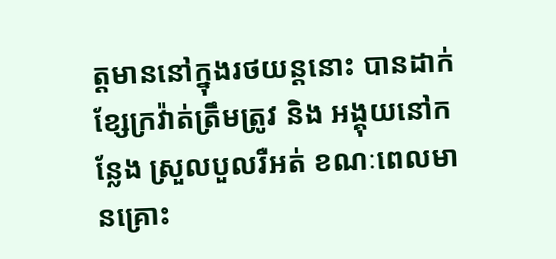ត្តមាននៅក្នុងរថយន្តនោះ បានដាក់ខ្សែក្រវ៉ាត់ត្រឹមត្រូវ និង អង្គុយនៅកន្លែង ស្រួលបួលរឺអត់ ខណៈពេលមានគ្រោះ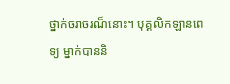ថ្នាក់ចរាចរណ៏នោះ។ បុគ្គលិកឡានពេទ្យ ម្នាក់បាននិ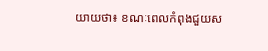យាយថា៖ ខណៈពេលកំពុងជួយស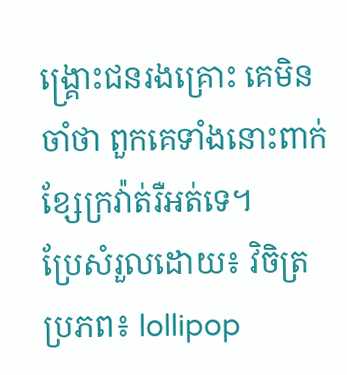ង្គ្រោះជនរងគ្រោះ គេមិនចាំថា ពួកគេទាំងនោះពាក់ ខ្សែក្រវ៉ាត់រឺអត់ទេ។
ប្រែសំរួលដោយ៖ វិចិត្រ
ប្រភព៖ lollipop